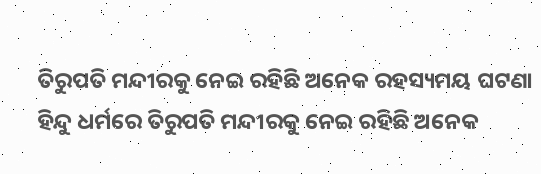ତିରୁପତି ମନ୍ଦୀରକୁ ନେଇ ରହିଛି ଅନେକ ରହସ୍ୟମୟ ଘଟଣା
ହିନ୍ଦୁ ଧର୍ମରେ ତିରୁପତି ମନ୍ଦୀରକୁ ନେଇ ରହିଛି ଅନେକ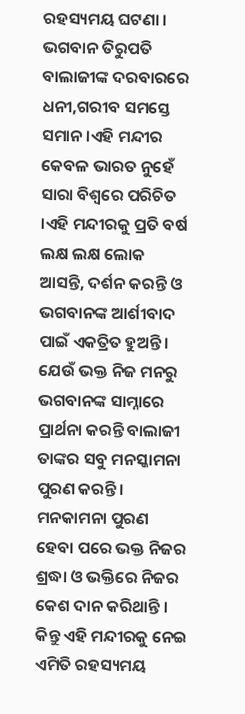ରହସ୍ୟମୟ ଘଟଣା । ଭଗବାନ ତିରୁପତି ବାଲାଜୀଙ୍କ ଦରବାରରେ ଧନୀ,ଗରୀବ ସମସ୍ତେ ସମାନ ।ଏହି ମନ୍ଦୀର କେବଳ ଭାରତ ନୁହେଁ ସାରା ବିଶ୍ୱରେ ପରିଚିତ ।ଏହି ମନ୍ଦୀରକୁ ପ୍ରତି ବର୍ଷ ଲକ୍ଷ ଲକ୍ଷ ଲୋକ ଆସନ୍ତି, ଦର୍ଶନ କରନ୍ତି ଓ ଭଗବାନଙ୍କ ଆର୍ଶୀବାଦ ପାଇଁ ଏକତ୍ରିତ ହୁଅନ୍ତି ।
ଯେଉଁ ଭକ୍ତ ନିଜ ମନରୁ ଭଗବାନଙ୍କ ସାମ୍ନାରେ ପ୍ରାର୍ଥନା କରନ୍ତି ବାଲାଜୀ ତାଙ୍କର ସବୁ ମନସ୍କାମନା ପୁରଣ କରନ୍ତି । ମନକାମନା ପୁରଣ ହେବା ପରେ ଭକ୍ତ ନିଜର ଶ୍ରଦ୍ଧା ଓ ଭକ୍ତିରେ ନିଜର କେଶ ଦାନ କରିଥାନ୍ତି ।
କିନ୍ତୁ ଏହି ମନ୍ଦୀରକୁ ନେଇ ଏମିତି ରହସ୍ୟମୟ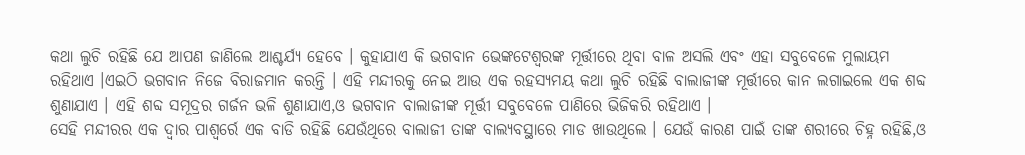କଥା ଲୁଚି ରହିଛି ଯେ ଆପଣ ଜାଣିଲେ ଆଶ୍ଚର୍ଯ୍ୟ ହେବେ । କୁହାଯାଏ କି ଭଗବାନ ଭେଙ୍କଟେଶ୍ୱରଙ୍କ ମୂର୍ତ୍ତୀରେ ଥିବା ବାଳ ଅସଲି ଏବଂ ଏହା ସବୁବେଳେ ମୁଲାୟମ ରହିଥାଏ ।ଏଇଠି ଭଗବାନ ନିଜେ ବିରାଜମାନ କରନ୍ତି । ଏହି ମନ୍ଦୀରକୁ ନେଇ ଆଉ ଏକ ରହସ୍ୟମୟ କଥା ଲୁଚି ରହିଛି ବାଲାଜୀଙ୍କ ମୂର୍ତ୍ତୀରେ କାନ ଲଗାଇଲେ ଏକ ଶବ୍ଦ ଶୁଣାଯାଏ । ଏହି ଶବ୍ଦ ସମୂଦ୍ରର ଗର୍ଜନ ଭଳି ଶୁଣାଯାଏ,ଓ ଭଗବାନ ବାଲାଜୀଙ୍କ ମୂର୍ତ୍ତୀ ସବୁବେଳେ ପାଣିରେ ଭିଜିକରି ରହିଥାଏ ।
ସେହି ମନ୍ଦୀରର ଏକ ଦ୍ୱାର ପାଶ୍ୱର୍ରେ ଏକ ବାଡି ରହିଛି ଯେଉଁଥିରେ ବାଲାଜୀ ତାଙ୍କ ବାଲ୍ୟବସ୍ଥାରେ ମାଡ ଖାଉଥିଲେ । ଯେଉଁ କାରଣ ପାଇଁ ତାଙ୍କ ଶରୀରେ ଚିହ୍ନ ରହିଛି,ଓ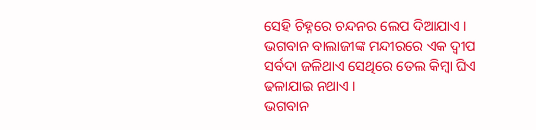ସେହି ଚିହ୍ନରେ ଚନ୍ଦନର ଲେପ ଦିଆଯାଏ । ଭଗବାନ ବାଲାଜୀଙ୍କ ମନ୍ଦୀରରେ ଏକ ଦ୍ୱୀପ ସର୍ବଦା ଜଳିଥାଏ ସେଥିରେ ତେଲ କିମ୍ବା ଘିଏ ଢଳାଯାଇ ନଥାଏ ।
ଭଗବାନ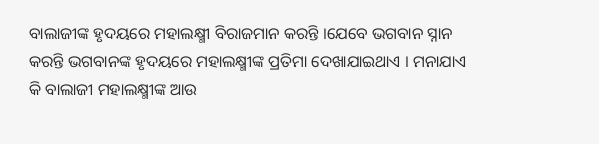ବାଲାଜୀଙ୍କ ହୃଦୟରେ ମହାଲକ୍ଷ୍ମୀ ବିରାଜମାନ କରନ୍ତି ।ଯେବେ ଭଗବାନ ସ୍ନାନ କରନ୍ତି ଭଗବାନଙ୍କ ହୃଦୟରେ ମହାଲକ୍ଷ୍ମୀଙ୍କ ପ୍ରତିମା ଦେଖାଯାଇଥାଏ । ମନାଯାଏ କି ବାଲାଜୀ ମହାଲକ୍ଷ୍ମୀଙ୍କ ଆଉ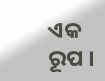ଏକ ରୂପ ।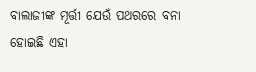ବାଲାଜୀଙ୍କ ମୂର୍ତ୍ତୀ ଯେଉଁ ପଥରରେ ବନା ହୋଇଛି ଏହା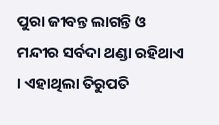ପୁରା ଜୀବନ୍ତ ଲାଗନ୍ତି ଓ ମନ୍ଦୀର ସର୍ବଦା ଥଣ୍ଡା ରହିଥାଏ । ଏହାଥିଲା ତିରୁପତି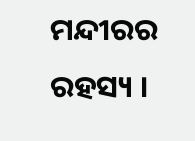ମନ୍ଦୀରର ରହସ୍ୟ ।